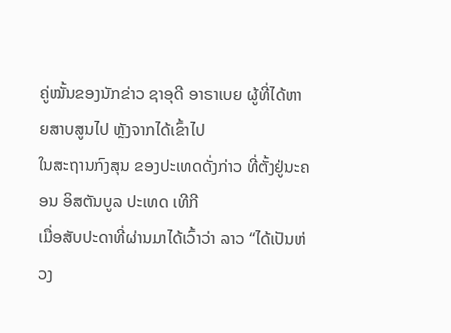ຄູ່ໝັ້ນຂອງນັກຂ່າວ ຊາອຸດີ ອາຣາເບຍ ຜູ້ທີ່ໄດ້ຫາຍສາບສູນໄປ ຫຼັງຈາກໄດ້ເຂົ້າໄປ
ໃນສະຖານກົງສຸນ ຂອງປະເທດດັ່ງກ່າວ ທີ່ຕັ້ງຢູ່ນະຄອນ ອິສຕັນບູລ ປະເທດ ເທີກີ
ເມື່ອສັບປະດາທີ່ຜ່ານມາໄດ້ເວົ້າວ່າ ລາວ “ໄດ້ເປັນຫ່ວງ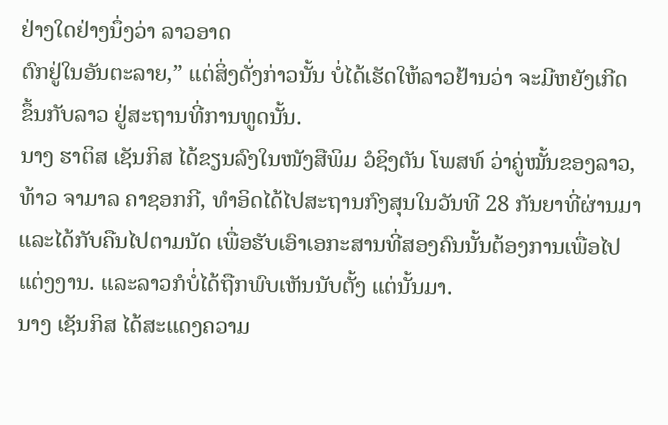ຢ່າງໃດຢ່າງນຶ່ງວ່າ ລາວອາດ
ຕົກຢູ່ໃນອັນຕະລາຍ,” ແຕ່ສິ່ງດັ່ງກ່າວນັ້ນ ບໍ່ໄດ້ເຮັດໃຫ້ລາວຢ້ານວ່າ ຈະມີຫຍັງເກີດ
ຂຶ້ນກັບລາວ ຢູ່ສະຖານທີ່ການທູດນັ້ນ.
ນາງ ຮາຕິສ ເຊັນກິສ ໄດ້ຂຽນລົງໃນໜັງສືພິມ ວໍຊິງຕັນ ໂພສທ໌ ວ່າຄູ່ໝັ້ນຂອງລາວ,
ທ້າວ ຈາມາລ ຄາຊອກກີ, ທຳອິດໄດ້ໄປສະຖານກົງສຸນໃນວັນທີ 28 ກັນຍາທີ່ຜ່ານມາ
ແລະໄດ້ກັບຄືນໄປຕາມນັດ ເພື່ອຮັບເອົາເອກະສານທີ່ສອງຄົນນັ້ນຕ້ອງການເພື່ອໄປ
ແຕ່ງງານ. ແລະລາວກໍບໍ່ໄດ້ຖືກພົບເຫັນນັບຕັ້ງ ແຕ່ນັ້ນມາ.
ນາງ ເຊັນກິສ ໄດ້ສະແດງຄວາມ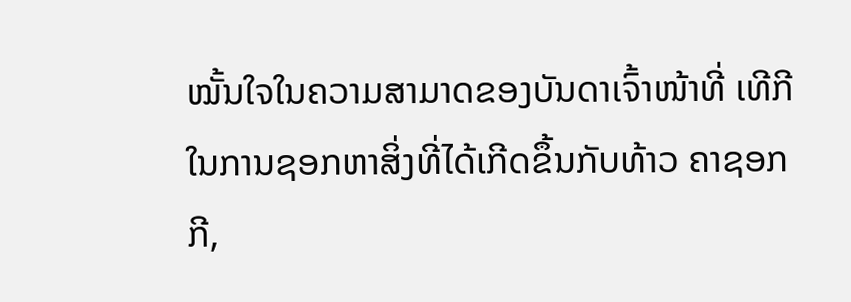ໝັ້ນໃຈໃນຄວາມສາມາດຂອງບັນດາເຈົ້າໜ້າທີ່ ເທີກີ
ໃນການຊອກຫາສິ່ງທີ່ໄດ້ເກີດຂຶ້ນກັບທ້າວ ຄາຊອກກີ,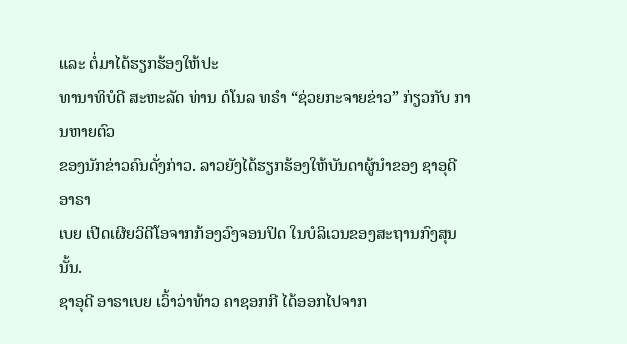ແລະ ຕໍ່ມາໄດ້ຮຽກຮ້ອງໃຫ້ປະ
ທານາທິບໍດີ ສະຫະລັດ ທ່ານ ດໍໂນລ ທຣຳ “ຊ່ວຍກະຈາຍຂ່າວ” ກ່ຽວກັບ ການຫາຍຕົວ
ຂອງນັກຂ່າວຄົນດັ່ງກ່າວ. ລາວຍັງໄດ້ຮຽກຮ້ອງໃຫ້ບັນດາຜູ້ນຳຂອງ ຊາອຸດີ ອາຣາ
ເບຍ ເປີດເຜີຍວິດີໂອຈາກກ້ອງວົງຈອນປິດ ໃນບໍລິເວນຂອງສະຖານກົງສຸນນັ້ນ.
ຊາອຸດີ ອາຣາເບຍ ເວົ້າວ່າທ້າວ ຄາຊອກກີ ໄດ້ອອກໄປຈາກ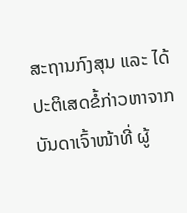ສະຖານກົງສຸນ ແລະ ໄດ້
ປະຕິເສດຂໍ້ກ່າວຫາຈາກບັນດາເຈົ້າໜ້າທີ່ ຜູ້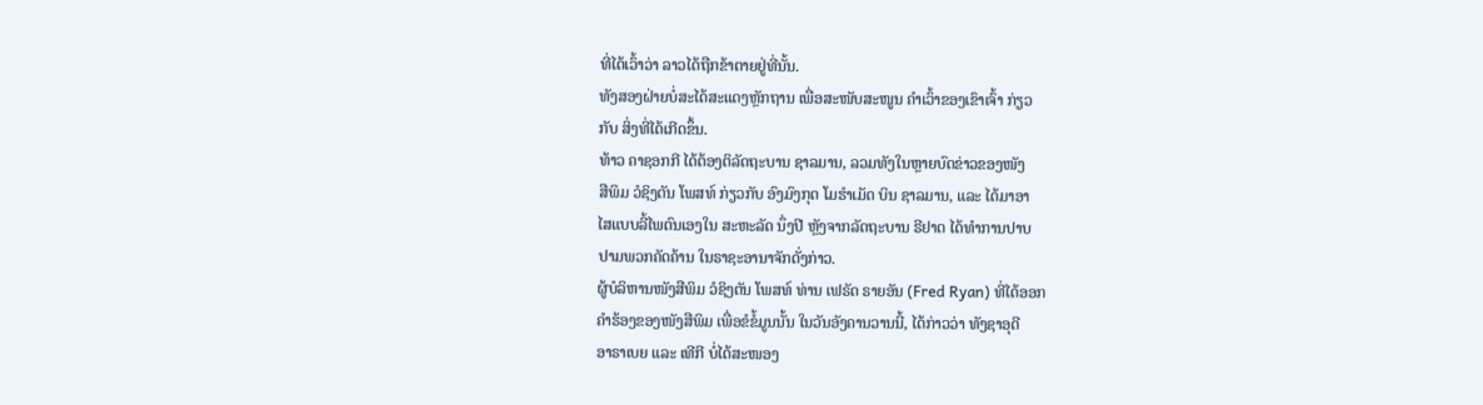ທີ່ໄດ້ເວົ້າວ່າ ລາວໄດ້ຖືກຂ້າຕາຍຢູ່ທີ່ນັ້ນ.
ທັງສອງຝ່າຍບໍ່ສະໄດ້ສະແດງຫຼັກຖານ ເພື່ອສະໜັບສະໜູນ ຄຳເວົ້າຂອງເຂົາເຈົ້າ ກ່ຽວ
ກັບ ສິ່ງທີ່ໄດ້ເກີດຂຶ້ນ.
ທ້າວ ຄາຊອກກີ ໄດ້ຕ້ອງຕິລັດຖະບານ ຊາລມານ, ລວມທັງໃນຫຼາຍບົດຂ່າວຂອງໜັງ
ສືພິມ ວໍຊິງຕັນ ໂພສທ໌ ກ່ຽວກັບ ອົງມົງກຸດ ໂມຮຳເມັດ ບິນ ຊາລມານ, ແລະ ໄດ້ມາອາ
ໄສແບບລີ້ໄພຕົນເອງໃນ ສະຫະລັດ ນຶ່ງປີ ຫຼັງຈາກລັດຖະບານ ຣີຢາດ ໄດ້ທຳການປາບ
ປາມພວກຄັດຄ້ານ ໃນຣາຊະອານາຈັກດັ່ງກ່າວ.
ຜູ້ບໍລິຫານໜັງສືພິມ ວໍຊິງຕັນ ໂພສທ໌ ທ່ານ ເຟຣັດ ຣາຍອັນ (Fred Ryan) ທີ່ໄດ້ອອກ
ຄຳຮ້ອງຂອງໜັງສືພິມ ເພື່ອຂໍຂໍ້ມູນນັ້ນ ໃນວັນອັງຄານວານນີ້, ໄດ້ກ່າວວ່າ ທັງຊາອຸດີ
ອາຣາເບຍ ແລະ ເທີກີ ບໍ່ໄດ້ສະໜອງ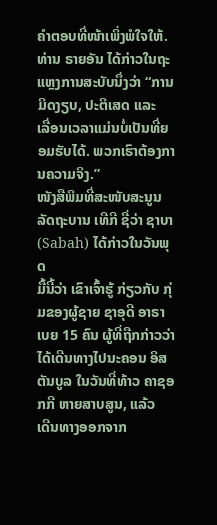ຄຳຕອບທີ່ໜ້າເພິ່ງພໍໃຈໃຫ້.
ທ່ານ ຣາຍອັນ ໄດ້ກ່າວໃນຖະແຫຼງການສະບັບນຶ່ງວ່າ “ການມິດງຽບ, ປະຕິເສດ ແລະ
ເລື່ອນເວລາແມ່ນບໍ່ເປັນທີ່ຍອມຮັບໄດ້. ພວກເຮົາຕ້ອງການຄວາມຈິງ.”
ໜັງສືພິມທີ່ສະໜັບສະນູນລັດຖະບານ ເທີກີ ຊື່ວ່າ ຊາບາ (Sabah) ໄດ້ກ່າວໃນວັນພຸດ
ມື້ນີ້ວ່າ ເຂົາເຈົ້າຮູ້ ກ່ຽວກັບ ກຸ່ມຂອງຜູ້ຊາຍ ຊາອຸດີ ອາຣາເບຍ 15 ຄົນ ຜູ້ທີ່ຖືກກ່າວວ່າ
ໄດ້ເດີນທາງໄປນະຄອນ ອິສຕັນບູລ ໃນວັນທີ່ທ້າວ ຄາຊອກກີ ຫາຍສາບສູນ, ແລ້ວ
ເດີນທາງອອກຈາກ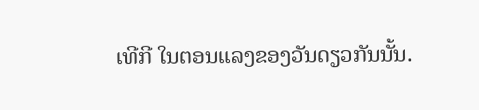ເທີກີ ໃນຕອນແລງຂອງວັນດຽວກັນນັ້ນ.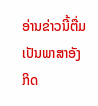ອ່ານຂ່າວນີ້ຕື່ມເປັນພາສາອັງກິດ